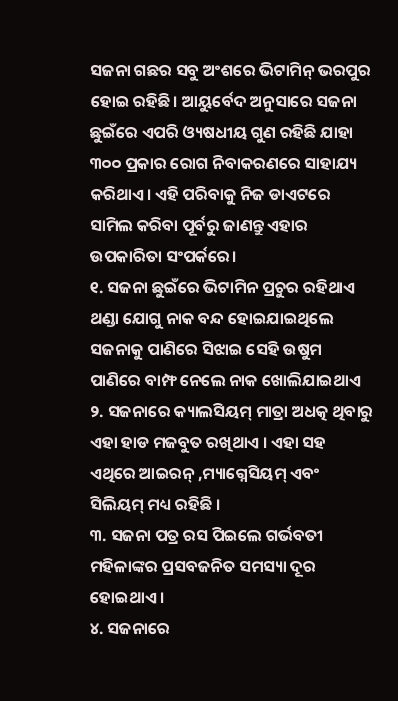ସଜନା ଗଛର ସବୁ ଅଂଶରେ ଭିଟାମିନ୍ ଭରପୁର ହୋଇ ରହିଛି। ଆୟୁର୍ବେଦ ଅନୁସାରେ ସଜନା ଛୁଇଁରେ ଏପରି ଓ୍ୟଷଧୀୟ ଗୁଣ ରହିଛି ଯାହା ୩୦୦ ପ୍ରକାର ରୋଗ ନିବାକରଣରେ ସାହାଯ୍ୟ କରିଥାଏ। ଏହି ପରିବାକୁ ନିଜ ଡାଏଟରେ ସାମିଲ କରିବା ପୂର୍ବରୁ ଜାଣନ୍ତୁ ଏହାର ଉପକାରିତା ସଂପର୍କରେ।
୧. ସଜନା ଛୁଇଁରେ ଭିଟାମିନ ପ୍ରଚୁର ରହିଥାଏ ଥଣ୍ଡା ଯୋଗୁ ନାକ ବନ୍ଦ ହୋଇଯାଇଥିଲେ ସଜନାକୁ ପାଣିରେ ସିଝାଇ ସେହି ଉଷୁମ ପାଣିରେ ବାମ୍ଫ ନେଲେ ନାକ ଖୋଲିଯାଇଥାଏ
୨. ସଜନାରେ କ୍ୟାଲସିୟମ୍ ମାତ୍ରା ଅଧତ୍କ ଥିବାରୁ ଏହା ହାଡ ମଜବୁତ ରଖିଥାଏ । ଏହା ସହ ଏଥିରେ ଆଇରନ୍ ,ମ୍ୟାଗ୍ନେସିୟମ୍ ଏବଂ ସିଲିୟମ୍ ମଧ୍ୟ ରହିଛି ।
୩. ସଜନା ପତ୍ର ରସ ପିଇଲେ ଗର୍ଭବତୀ ମହିଳାଙ୍କର ପ୍ରସବଜନିତ ସମସ୍ୟା ଦୂର ହୋଇଥାଏ ।
୪. ସଜନାରେ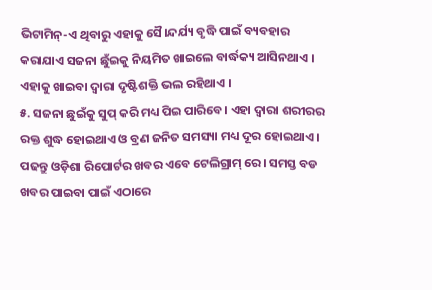ଭିଟାମିନ୍-ଏ ଥିବାରୁ ଏହାକୁ ସୈ।ନ୍ଦର୍ଯ୍ୟ ବୃଦ୍ଧି ପାଇଁ ବ୍ୟବହାର କରାଯାଏ ସଜନା ଛୁଁଇକୁ ନିୟମିତ ଖାଇଲେ ବାର୍ଦ୍ଧକ୍ୟ ଆସିନଥାଏ । ଏହାକୁ ଖାଇବା ଦ୍ୱାରା ଦୃଷ୍ଟିଶକ୍ତି ଭଲ ରହିଥାଏ ।
୫. ସଜନା ଛୁଇଁକୁ ସୁପ୍ କରି ମଧ୍ୟ ପିଇ ପାରିବେ। ଏହା ଦ୍ୱାରା ଶରୀରର ରକ୍ତ ଶୁଦ୍ଧ ହୋଇଥାଏ ଓ ବ୍ରଣ ଜନିତ ସମସ୍ୟା ମଧ୍ୟ ଦୂର ହୋଇଥାଏ ।
ପଢନ୍ତୁ ଓଡ଼ିଶା ରିପୋର୍ଟର ଖବର ଏବେ ଟେଲିଗ୍ରାମ୍ ରେ। ସମସ୍ତ ବଡ ଖବର ପାଇବା ପାଇଁ ଏଠାରେ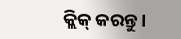କ୍ଲିକ୍ କରନ୍ତୁ।